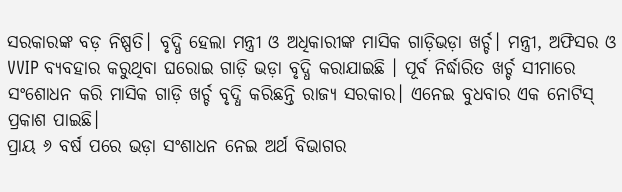ସରକାରଙ୍କ ବଡ଼ ନିଷ୍ପତି। ବୃଦ୍ଧି ହେଲା ମନ୍ତ୍ରୀ ଓ ଅଧିକାରୀଙ୍କ ମାସିକ ଗାଡ଼ିଭଡ଼ା ଖର୍ଚ୍ଚ। ମନ୍ତ୍ରୀ, ଅଫିସର ଓ VVIP ବ୍ୟବହାର କରୁଥିବା ଘରୋଇ ଗାଡ଼ି ଭଡ଼ା ବୃଦ୍ଧି କରାଯାଇଛି । ପୂର୍ବ ନିର୍ଦ୍ଧାରିତ ଖର୍ଚ୍ଚ ସୀମାରେ ସଂଶୋଧନ କରି ମାସିକ ଗାଡ଼ି ଖର୍ଚ୍ଚ ବୃଦ୍ଧି କରିଛନ୍ତି ରାଜ୍ୟ ସରକାର। ଏନେଇ ବୁଧବାର ଏକ ନୋଟିସ୍ ପ୍ରକାଶ ପାଇଛି।
ପ୍ରାୟ ୬ ବର୍ଷ ପରେ ଭଡ଼ା ସଂଶାଧନ ନେଇ ଅର୍ଥ ବିଭାଗର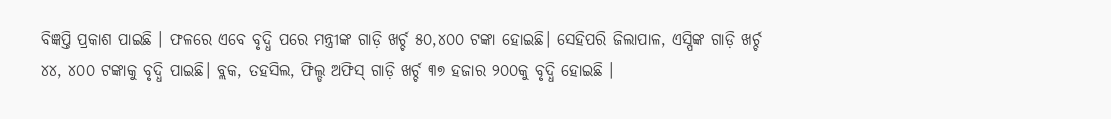ବିଜ୍ଞପ୍ତି ପ୍ରକାଶ ପାଇଛି । ଫଳରେ ଏବେ ବୃଦ୍ଧି ପରେ ମନ୍ତ୍ରୀଙ୍କ ଗାଡ଼ି ଖର୍ଚ୍ଚ ୫୦,୪୦୦ ଟଙ୍କା ହୋଇଛି। ସେହିପରି ଜିଲାପାଳ, ଏସ୍ପିଙ୍କ ଗାଡ଼ି ଖର୍ଚ୍ଚ ୪୪, ୪୦୦ ଟଙ୍କାକୁ ବୃଦ୍ଧି ପାଇଛି। ବ୍ଲକ, ତହସିଲ, ଫିଲ୍ଡ ଅଫିସ୍ ଗାଡ଼ି ଖର୍ଚ୍ଚ ୩୭ ହଜାର ୨୦୦କୁ ବୃଦ୍ଧି ହୋଇଛି ।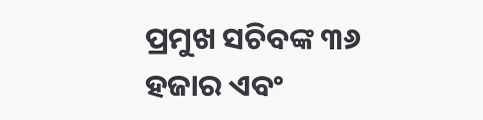ପ୍ରମୁଖ ସଚିବଙ୍କ ୩୬ ହଜାର ଏବଂ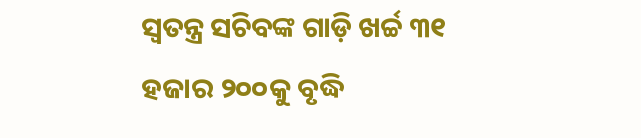ସ୍ବତନ୍ତ୍ର ସଚିବଙ୍କ ଗାଡ଼ି ଖର୍ଚ୍ଚ ୩୧ ହଜାର ୨୦୦କୁ ବୃଦ୍ଧି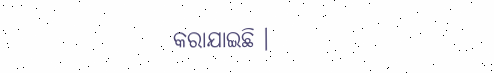କରାଯାଇଛି ।